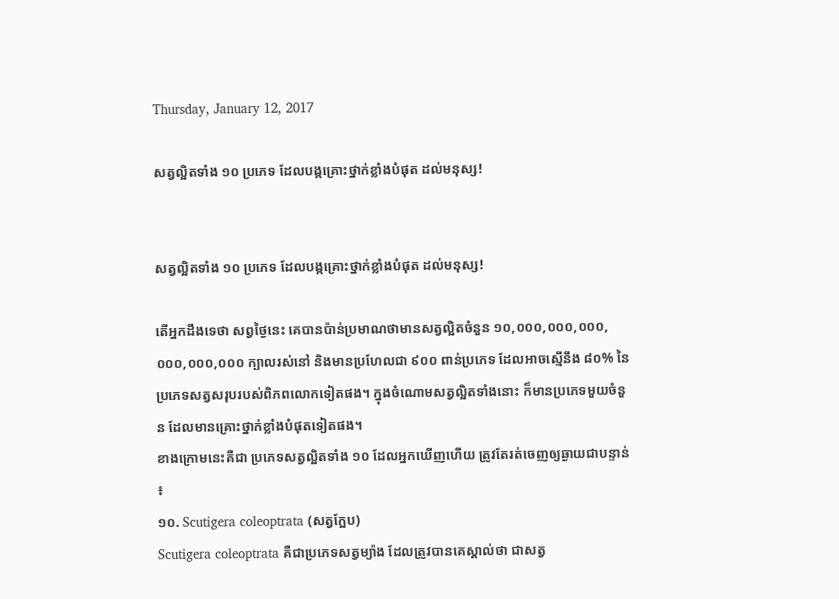Thursday, January 12, 2017

សត្វល្អិតទាំង ១០ ប្រភេទ ដែលបង្កគ្រោះថ្នាក់ខ្លាំងបំផុត ដល់មនុស្ស!


សត្វល្អិតទាំង ១០ ប្រភេទ ដែលបង្កគ្រោះថ្នាក់ខ្លាំងបំផុត ដល់មនុស្ស!

តើអ្នកដឹងទេថា សព្វថ្ងៃនេះ គេបានប៉ាន់ប្រមាណថាមានសត្វល្អិតចំនួន ១០,០០០,០០០,០០០,០០០,០០០,០០០ ក្បាលរស់នៅ និងមានប្រហែលជា ៩០០ ពាន់ប្រភេទ ដែលអាចស្មើនឹង ៨០% នៃប្រភេទសត្វសរុបរបស់ពិភពលោកទៀតផង។ ក្នុងចំណោមសត្វល្អិតទាំងនោះ ក៏មានប្រភេទមួយចំនួន ដែលមានគ្រោះថ្នាក់ខ្លាំងបំផុតទៀតផង។
ខាងក្រោមនេះគឺជា ប្រភេទសត្វល្អិតទាំង ១០ ដែលអ្នកឃើញហើយ ត្រូវតែរត់ចេញឲ្យឆ្ងាយជាបន្ទាន់ ៖
១០. Scutigera coleoptrata (សត្វក្អែប)
Scutigera coleoptrata គឺជាប្រភេទសត្វម្យ៉ាង ដែលត្រូវបានគេស្គាល់ថា ជាសត្វ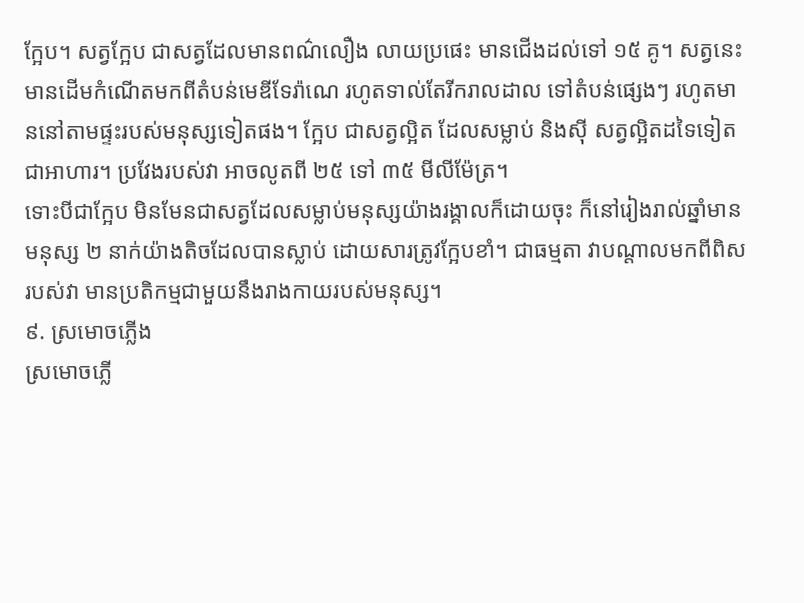ក្អែប។ សត្វក្អែប ជាសត្វដែលមានពណ៌លឿង លាយប្រផេះ មានជើងដល់ទៅ ១៥ គូ។ សត្វនេះ មានដើមកំណើតមកពីតំបន់មេឌីទែរ៉ាណេ រហូតទាល់តែរីករាលដាល ទៅតំបន់ផ្សេងៗ រហូតមាននៅតាមផ្ទះរបស់មនុស្សទៀតផង។ ក្អែប ជាសត្វល្អិត ដែលសម្លាប់ និងស៊ី សត្វល្អិតដទៃទៀតជាអាហារ។ ប្រវែងរបស់វា អាចលូតពី ២៥ ទៅ ៣៥ មីលីម៉ែត្រ។
ទោះបីជាក្អែប មិនមែនជាសត្វដែលសម្លាប់មនុស្សយ៉ាងរង្គាលក៏ដោយចុះ ក៏នៅរៀងរាល់ឆ្នាំមានមនុស្ស ២ នាក់យ៉ាងតិចដែលបានស្លាប់ ដោយសារត្រូវក្អែបខាំ។ ជាធម្មតា វាបណ្តាលមកពីពិសរបស់វា មានប្រតិកម្មជាមួយនឹងរាងកាយរបស់មនុស្ស។
៩. ស្រមោចភ្លើង
ស្រមោចភ្លើ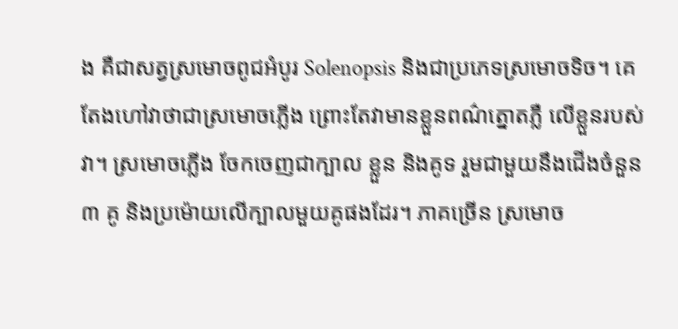ង គឺជាសត្វស្រមោចពូជអំបូរ Solenopsis និងជាប្រភេទស្រមោចទិច។ គេតែងហៅវាថាជាស្រមោចភ្លើង ព្រោះតែវាមានខ្លួនពណ៌ត្នោតភ្លឺ លើខ្លួនរបស់វា។ ស្រមោចភ្លើង ចែកចេញជាក្បាល ខ្លួន និងគូទ រួមជាមួយនឹងជើងចំនួន ៣ គូ និងប្រម៉ោយលើក្បាលមួយគូផងដែរ។ ភាគច្រើន ស្រមោច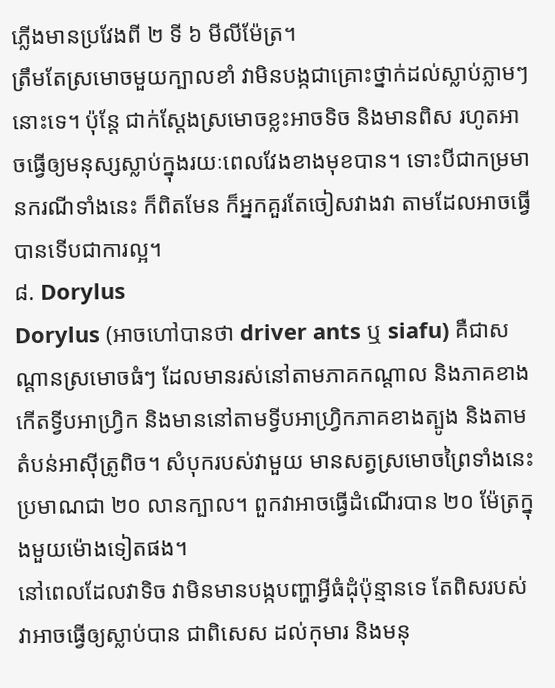ភ្លើងមានប្រវែងពី ២ ទី ៦ មីលីម៉ែត្រ។
ត្រឹមតែស្រមោចមួយក្បាលខាំ វាមិនបង្កជាគ្រោះថ្នាក់ដល់ស្លាប់ភ្លាមៗនោះទេ។ ប៉ុន្តែ ជាក់ស្តែងស្រមោចខ្លះអាចទិច និងមានពិស រហូតអាចធ្វើឲ្យមនុស្សស្លាប់ក្នុងរយៈពេលវែងខាងមុខបាន។ ទោះបីជាកម្រមានករណីទាំងនេះ ក៏ពិតមែន ក៏អ្នកគួរតែចៀសវាងវា តាមដែលអាចធ្វើបានទើបជាការល្អ។
៨. Dorylus
Dorylus (អាចហៅបានថា driver ants ឬ siafu) គឺជាសណ្តានស្រមោចធំៗ ដែលមានរស់នៅតាមភាគកណ្តាល និងភាគខាងកើតទ្វីបអាហ្រ្វិក និងមាននៅតាមទ្វីបអាហ្រ្វិកភាគខាងត្បូង និងតាមតំបន់អាស៊ីត្រូពិច។ សំបុករបស់វាមួយ មានសត្វស្រមោចព្រៃទាំងនេះ ប្រមាណជា ២០ លានក្បាល។ ពួកវាអាចធ្វើដំណើរបាន ២០ ម៉ែត្រក្នុងមួយម៉ោងទៀតផង។
នៅពេលដែលវាទិច វាមិនមានបង្កបញ្ហាអ្វីធំដុំប៉ុន្មានទេ តែពិសរបស់វាអាចធ្វើឲ្យស្លាប់បាន ជាពិសេស ដល់កុមារ និងមនុ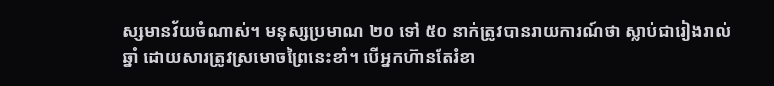ស្សមានវ័យចំណាស់។ មនុស្សប្រមាណ ២០ ទៅ ៥០ នាក់ត្រូវបានរាយការណ៍ថា ស្លាប់ជារៀងរាល់ឆ្នាំ ដោយសារត្រូវស្រមោចព្រៃនេះខាំ។ បើអ្នកហ៊ានតែរំខា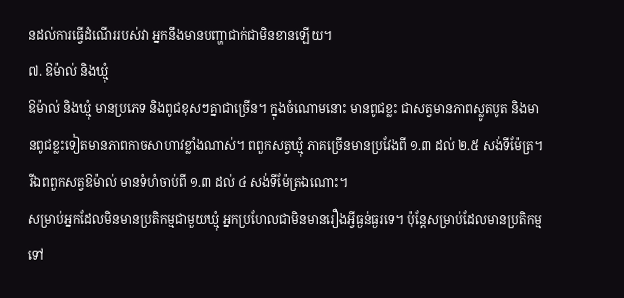នដល់ការធ្វើដំណើររបស់វា អ្នកនឹងមានបញ្ហាជាក់ជាមិនខានឡើយ។
៧. ឱម៉ាល់ និងឃ្មុំ
ឱម៉ាល់ និងឃ្មុំ មានប្រភេទ និងពូជខុសៗគ្នាជាច្រើន។ ក្នុងចំណោមនោះ មានពូជខ្លះ ជាសត្វមានភាពស្លូតបូត និងមានពូជខ្លះទៀតមានភាពកាចសាហាវខ្លាំងណាស់។ ពពួកសត្វឃ្មុំ ភាគច្រើនមានប្រវែងពី ១.៣ ដល់ ២.៥ សង់ទីម៉ែត្រ។ រីឯពពួកសត្វឱម៉ាល់ មានទំហំចាប់ពី ១.៣ ដល់ ៤ សង់ទីម៉ែត្រឯណោះ។
សម្រាប់អ្នកដែលមិនមានប្រតិកម្មជាមួយឃ្មុំ អ្នកប្រហែលជាមិនមានរឿងអ្វីធ្ងន់ធ្ងរទេ។ ប៉ុន្តែសម្រាប់ដែលមានប្រតិកម្មទៅ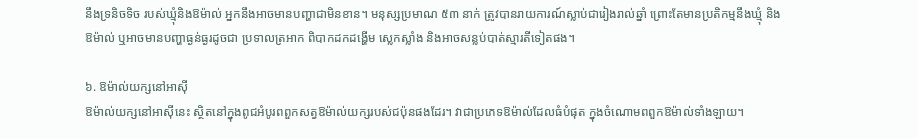នឹងទ្រនិចទិច របស់ឃ្មុំនិងឱម៉ាល់ អ្នកនឹងអាចមានបញ្ហាជាមិនខាន។ មនុស្សប្រមាណ ៥៣ នាក់ ត្រូវបានរាយការណ៍ស្លាប់ជារៀងរាល់ឆ្នាំ ព្រោះតែមានប្រតិកម្មនឹងឃ្មុំ និងឱម៉ាល់ ឬអាចមានបញ្ហាធ្ងន់ធ្ងរដូចជា ប្រទាលត្រអាក ពិបាកដកដង្ហើម ស្លេកស្លាំង និងអាចសន្លប់បាត់ស្មារតីទៀតផង។

៦. ឱម៉ាល់យក្សនៅអាស៊ី
ឱម៉ាល់យក្សនៅអាស៊ីនេះ ស្ថិតនៅក្នុងពូជអំបូរពពួកសត្វឱម៉ាល់យក្សរបស់ជប៉ុនផងដែរ។ វាជាប្រភេទឱម៉ាល់ដែលធំបំផុត ក្នុងចំណោមពពួកឱម៉ាល់ទាំងឡាយ។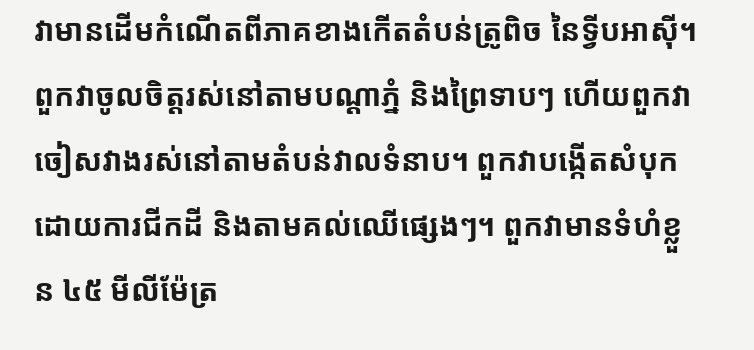វាមានដើមកំណើតពីភាគខាងកើតតំបន់ត្រូពិច នៃទ្វីបអាស៊ី។ ពួកវាចូលចិត្តរស់នៅតាមបណ្តាភ្នំ និងព្រៃទាបៗ ហើយពួកវាចៀសវាងរស់នៅតាមតំបន់វាលទំនាប។ ពួកវាបង្កើតសំបុក ដោយការជីកដី និងតាមគល់ឈើផ្សេងៗ។ ពួកវាមានទំហំខ្លួន ៤៥ មីលីម៉ែត្រ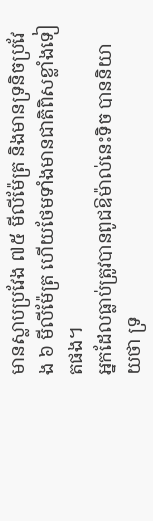មានស្លាបប្រវែង ៧៥ មីលីម៉ែត្រ និងមានទ្រនិចប្រវែង ៦ មីលីម៉ែត្រ ហើយថែមទាំងមានជាតិពិសខ្លាំងទៀតផង។
អ្នកដែលធ្លាប់ត្រូវបានពូជឱម៉ាល់នេះទិច បាននិយាយថា ទ្រ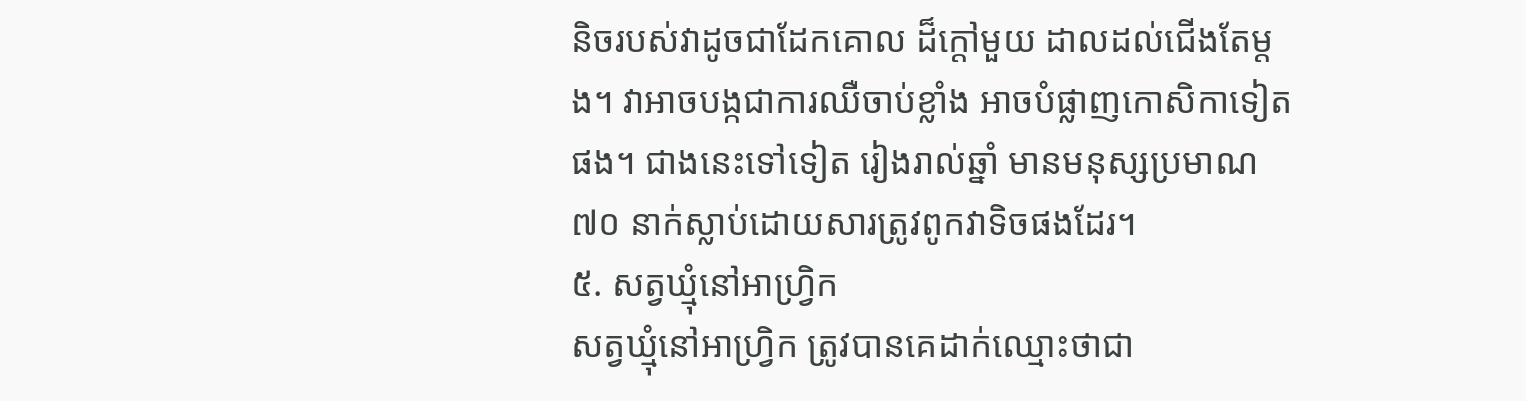និចរបស់វាដូចជាដែកគោល ដ៏ក្តៅមួយ ដាលដល់ជើងតែម្តង។ វាអាចបង្កជាការឈឺចាប់ខ្លាំង អាចបំផ្លាញកោសិកាទៀតផង។ ជាងនេះទៅទៀត រៀងរាល់ឆ្នាំ មានមនុស្សប្រមាណ ៧០ នាក់ស្លាប់ដោយសារត្រូវពូកវាទិចផងដែរ។
៥. សត្វឃ្មុំនៅអាហ្រ្វិក
សត្វឃ្មុំនៅអាហ្រ្វិក ត្រូវបានគេដាក់ឈ្មោះថាជា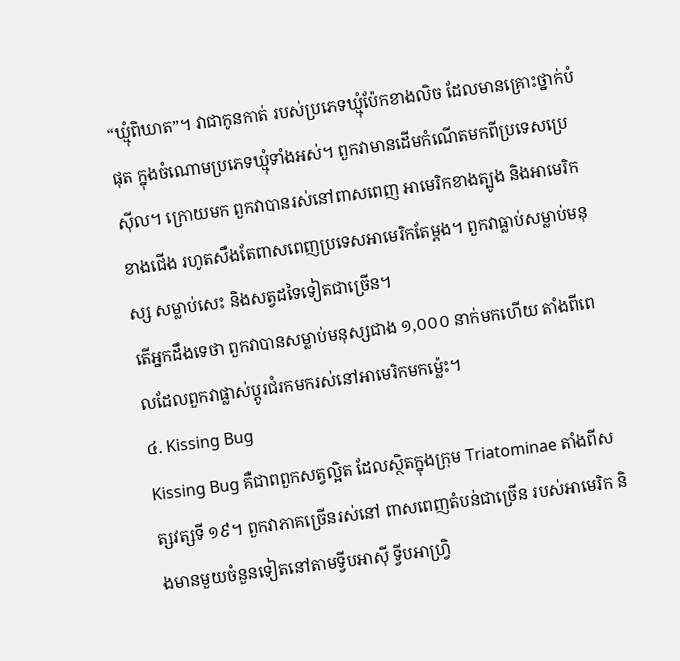“ឃ្មុំពិឃាត”។ វាជាកូនកាត់ របស់ប្រភេទឃ្មុំប៉ែកខាងលិច ដែលមានគ្រោះថ្នាក់បំផុត ក្នុងចំណោមប្រភេទឃ្មុំទាំងអស់។ ពួកវាមានដើមកំណើតមកពីប្រទេសប្រេស៊ីល។ ក្រោយមក ពួកវាបានរស់នៅពាសពេញ អាមេរិកខាងត្បូង និងអាមេរិកខាងជើង រហូតសឹងតែពាសពេញប្រទេសអាមេរិកតែម្តង។ ពួកវាធ្លាប់សម្លាប់មនុស្ស សម្លាប់សេះ និងសត្វដទៃទៀតជាច្រើន។
តើអ្នកដឹងទេថា ពួកវាបានសម្លាប់មនុស្សជាង ១,០០០ នាក់មកហើយ តាំងពីពេលដែលពួកវាផ្លាស់ប្តូរជំរកមករស់នៅអាមេរិកមកម្ល៉េះ។
៤. Kissing Bug
Kissing Bug គឺជាពពួកសត្វល្អិត ដែលស្ថិតក្នុងក្រុម Triatominae តាំងពីសត្សវត្សទី ១៩។ ពួកវាភាគច្រើនរស់នៅ ពាសពេញតំបន់ជាច្រើន របស់អាមេរិក និងមានមួយចំនួនទៀតនៅតាមទ្វីបអាស៊ី ទ្វីបអាហ្រ្វិ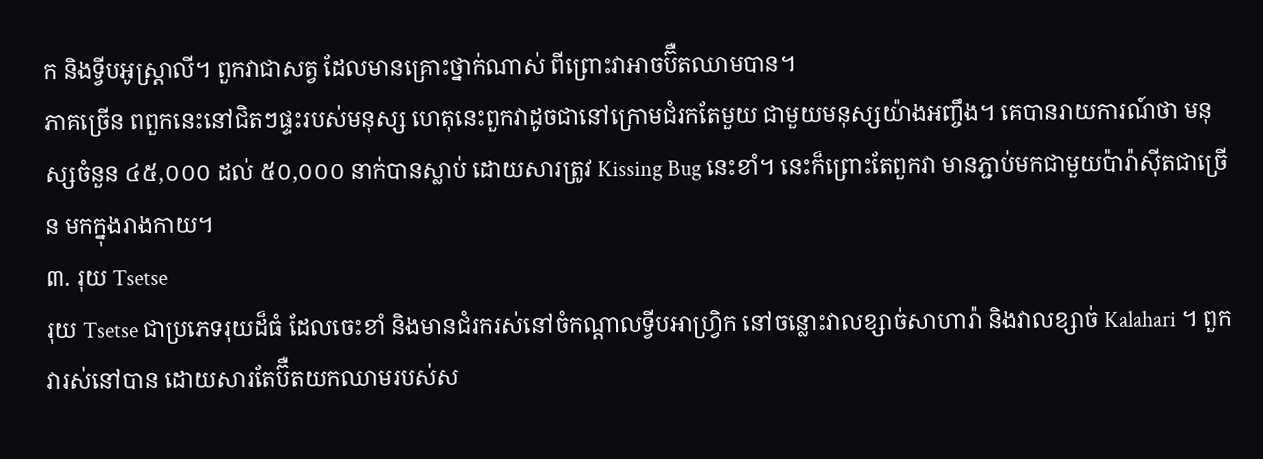ក និងទ្វីបអូស្រ្តាលី។ ពួកវាជាសត្វ ដែលមានគ្រោះថ្នាក់ណាស់ ពីព្រោះវាអាចប៊ឺតឈាមបាន។
ភាគច្រើន ពពួកនេះនៅជិតៗផ្ទះរបស់មនុស្ស ហេតុនេះពួកវាដូចជានៅក្រោមជំរកតែមួយ ជាមួយមនុស្សយ៉ាងអញ្ចឹង។ គេបានរាយការណ៍ថា មនុស្សចំនួន ៤៥,០០០ ដល់ ៥០,០០០ នាក់បានស្លាប់ ដោយសារត្រូវ Kissing Bug នេះខាំ។ នេះក៏ព្រោះតែពួកវា មានភ្ជាប់មកជាមួយប៉ារ៉ាស៊ីតជាច្រើន មកក្នុងរាងកាយ។
៣. រុយ Tsetse
រុយ Tsetse ជាប្រភេទរុយដ៏ធំ ដែលចេះខាំ និងមានជំរករស់នៅចំកណ្តាលទ្វីបអាហ្រ្វិក នៅចន្លោះវាលខ្សាច់សាហារ៉ា និងវាលខ្សាច់ Kalahari ។ ពួកវារស់នៅបាន ដោយសារតែប៊ឺតយកឈាមរបស់ស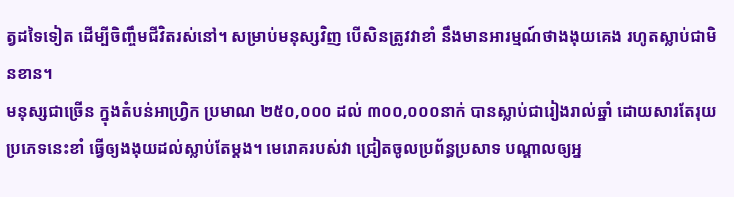ត្វដទៃទៀត ដើម្បីចិញ្ចឹមជីវិតរស់នៅ។ សម្រាប់មនុស្សវិញ បើសិនត្រូវវាខាំ នឹងមានអារម្មណ៍ថាងងុយគេង រហូតស្លាប់ជាមិនខាន។
មនុស្សជាច្រើន ក្នុងតំបន់អាហ្រ្វិក ប្រមាណ ២៥០,០០០ ដល់ ៣០០,០០០នាក់ បានស្លាប់ជារៀងរាល់ឆ្នាំ ដោយសារតែរុយប្រភេទនេះខាំ ធ្វើឲ្យងងុយដល់ស្លាប់តែម្តង។ មេរោគរបស់វា ជ្រៀតចូលប្រព័ន្ធប្រសាទ បណ្តាលឲ្យអ្ន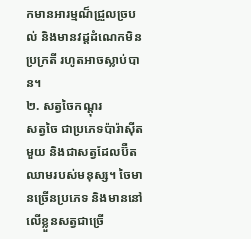កមានអារម្មណ៏ជ្រួលច្របល់ និងមានវដ្តដំណេកមិនប្រក្រតី រហូតអាចស្លាប់បាន។
២. សត្វចៃកណ្តុរ
សត្វចៃ ជាប្រភេទប៉ារ៉ាស៊ីតមួយ និងជាសត្វដែលប៊ឺតឈាមរបស់មនុស្ស។ ចៃមានច្រើនប្រភេទ និងមាននៅលើខ្លួនសត្វជាច្រើ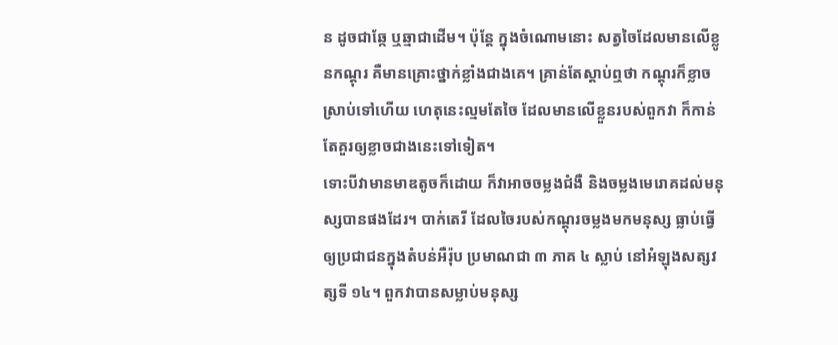ន ដូចជាឆ្កែ ឬឆ្មាជាដើម។ ប៉ុន្តែ ក្នុងចំណោមនោះ សត្វចៃដែលមានលើខ្លូនកណ្តុរ គឺមានគ្រោះថ្នាក់ខ្លាំងជាងគេ។ គ្រាន់តែស្តាប់ឮថា កណ្តុរក៏ខ្លាចស្រាប់ទៅហើយ ហេតុនេះល្មមតែចៃ ដែលមានលើខ្លួនរបស់ពួកវា ក៏កាន់តែគួរឲ្យខ្លាចជាងនេះទៅទៀត។
ទោះបីវាមានមាឌតូចក៏ដោយ ក៏វាអាចចម្លងជំងឺ និងចម្លងមេរោគដល់មនុស្សបានផងដែរ។ បាក់តេរី ដែលចៃរបស់កណ្តុរចម្លងមកមនុស្ស ធ្លាប់ធ្វើឲ្យប្រជាជនក្នុងតំបន់អឺរ៉ុប ប្រមាណជា ៣ ភាគ ៤ ស្លាប់ នៅអំឡុងសត្សវត្សទី ១៤។ ពួកវាបានសម្លាប់មនុស្ស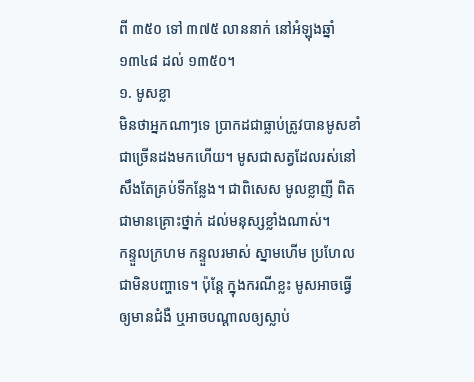ពី ៣៥០ ទៅ ៣៧៥ លាននាក់ នៅអំឡុងឆ្នាំ ១៣៤៨ ដល់ ១៣៥០។
១. មូសខ្លា
មិនថាអ្នកណាៗទេ ប្រាកដជាធ្លាប់ត្រូវបានមូសខាំជាច្រើនដងមកហើយ។ មូសជាសត្វដែលរស់នៅ សឹងតែគ្រប់ទីកន្លែង។ ជាពិសេស មូលខ្លាញី ពិតជាមានគ្រោះថ្នាក់ ដល់មនុស្សខ្លាំងណាស់។
កន្ទួលក្រហម កន្ទួលរមាស់ ស្នាមហើម ប្រហែលជាមិនបញ្ហាទេ។ ប៉ុន្តែ ក្នុងករណីខ្លះ មូសអាចធ្វើឲ្យមានជំងឺ ឬអាចបណ្តាលឲ្យស្លាប់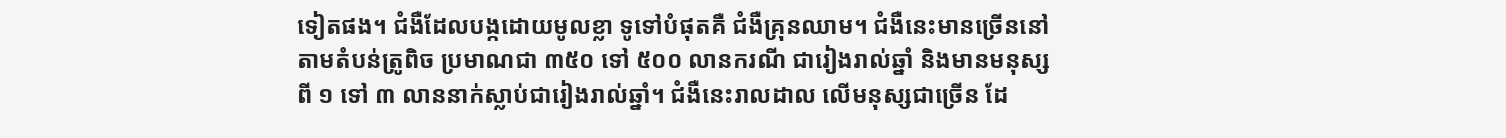ទៀតផង។ ជំងឺដែលបង្កដោយមូលខ្លា ទូទៅបំផុតគឺ ជំងឺគ្រុនឈាម។ ជំងឺនេះមានច្រើននៅតាមតំបន់ត្រូពិច ប្រមាណជា ៣៥០ ទៅ ៥០០ លានករណី ជារៀងរាល់ឆ្នាំ និងមានមនុស្សពី ១ ទៅ ៣ លាននាក់ស្លាប់ជារៀងរាល់ឆ្នាំ។ ជំងឺនេះរាលដាល លើមនុស្សជាច្រើន ដែ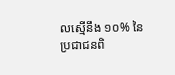លស្មើនឹង ១០% នៃប្រជាជនពិ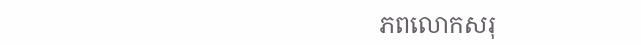ភពលោកសរុ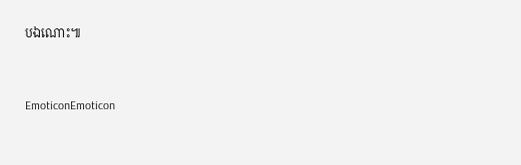បឯណោះ៕


EmoticonEmoticon